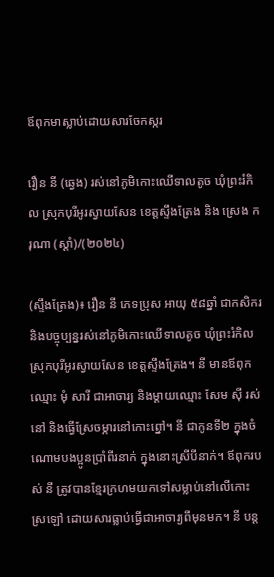ឪពុកមាស្លាប់ដោយសារចែកស្ករ

រឿន នី (ឆ្វេង) រស់នៅភូមិកោះឈើទាលតូច ឃុំព្រះរំកិល ស្រុកបុរីអូរស្វាយសែន ខេត្តស្ទឹងត្រែង និង ស្រេង ករុណា (ស្ដាំ)/(២០២៤)

(ស្ទឹងត្រែង)៖ រឿន នី ភេទប្រុស អាយុ ៥៨ឆ្នាំ ជាកសិករ និងបច្ចុប្បន្នរស់នៅភូមិកោះឈើទាលតូច ឃុំព្រះរំកិល ស្រុកបុរីអូរស្វាយសែន ខេត្តស្ទឹងត្រែង។ នី មានឪពុកឈ្មោះ មុំ សារី ជាអាចារ្យ និងម្ដាយឈ្មោះ សែម ស៊ី រស់នៅ និងធ្វើស្រែចម្ការនៅកោះព្នៅ។ នី ជាកូនទី២ ក្នុងចំណោមបងប្អូនប្រាំពីរនាក់ ក្នុងនោះស្រីបីនាក់។ ឪពុករបស់ នី ត្រូវបានខ្មែរក្រហមយកទៅសម្លាប់នៅលើកោះស្រឡៅ ដោយសារធ្លាប់ធ្វើជាអាចារ្យពីមុនមក។ នី បន្ត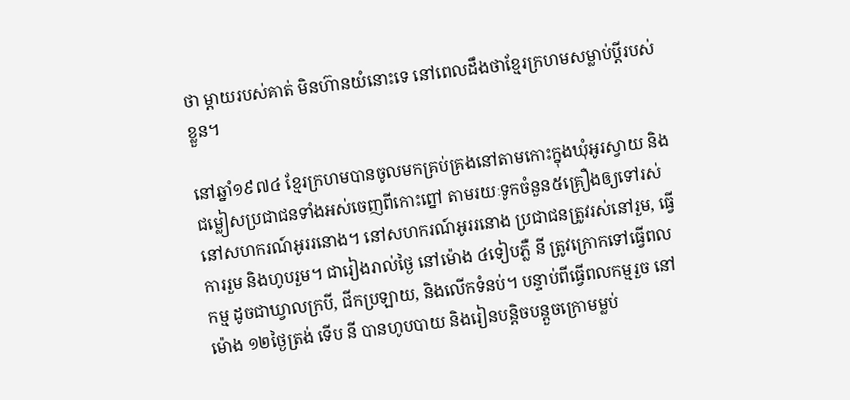ថា ម្ដាយរបស់គាត់ មិនហ៊ានយំនោះទេ នៅពេលដឹងថាខ្មែរក្រហមសម្លាប់ប្តីរបស់ខ្លួន។

នៅឆ្នាំ១៩៧៤ ខ្មែរក្រហមបានចូលមកគ្រប់គ្រងនៅតាមកោះក្នុងឃុំអូរស្វាយ និងជម្លៀសប្រជាជនទាំងអស់ចេញពីកោះព្នៅ តាមរយៈទូកចំនួន៥គ្រឿងឲ្យទៅរស់នៅសហករណ៍អូររនោង។ នៅសហករណ៍អូររនោង ប្រជាជនត្រូវរស់នៅរួម, ធ្វើការរួម និងហូបរួម។ ជារៀងរាល់ថ្ងៃ នៅម៉ោង ៤ទៀបភ្លឺ នី ត្រូវក្រោកទៅធ្វើពលកម្ម ដូចជាឃ្វាលក្របី, ជីកប្រឡាយ, និងលើកទំនប់។ បន្ទាប់ពីធ្វើពលកម្មរួច នៅម៉ោង ១២ថ្ងៃត្រង់ ទើប នី បានហូបបាយ និងរៀនបន្តិចបន្តួចក្រោមម្លប់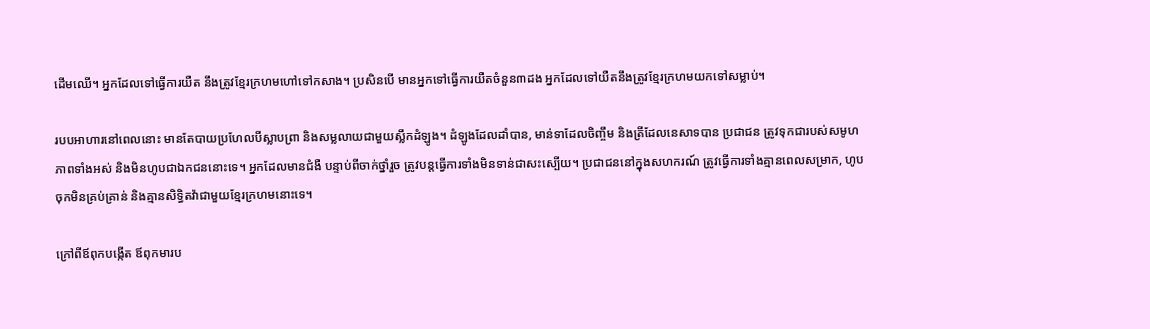ដើមឈើ។ អ្នកដែលទៅធ្វើការយឺត នឹងត្រូវខ្មែរក្រហមហៅទៅកសាង។ ប្រសិនបើ មានអ្នកទៅធ្វើការយឺតចំនួន៣ដង អ្នកដែលទៅយឺតនឹងត្រូវខ្មែរក្រហមយកទៅសម្លាប់។

របបអាហារនៅពេលនោះ មានតែបាយប្រហែលបីស្លាបព្រា និងសម្លលាយជាមួយស្លឹកដំឡូង។ ដំឡូងដែលដាំបាន, មាន់ទាដែលចិញ្ចឹម និងត្រីដែលនេសាទបាន ប្រជាជន ត្រូវទុកជារបស់សមូហភាពទាំងអស់ និងមិនហូបជាឯកជននោះទេ។ អ្នកដែលមានជំងឺ បន្ទាប់ពីចាក់ថ្នាំរួច ត្រូវបន្តធ្វើការទាំងមិនទាន់ជាសះស្បើយ។ ប្រជាជននៅក្នុងសហករណ៍ ត្រូវធ្វើការទាំងគ្មានពេលសម្រាក, ហូបចុកមិនគ្រប់គ្រាន់ និងគ្មានសិទ្ធិតវ៉ាជាមួយខ្មែរក្រហមនោះទេ។

ក្រៅពីឪពុកបង្កើត ឪពុកមារប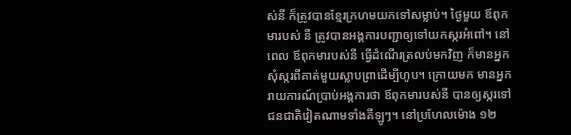ស់នី ក៏ត្រូវបានខ្មែរក្រហមយកទៅសម្លាប់។ ថ្ងៃមួយ ឪពុកមារបស់ នី ត្រូវបានអង្គការបញ្ជាឲ្យទៅយកស្ករអំពៅ។ នៅពេល ឪពុកមារបស់នី ធ្វើដំណើរត្រលប់មកវិញ ក៏មានអ្នកសុំស្ករពីគាត់មួយស្លាបព្រាដើម្បីហូប។ ក្រោយមក មានអ្នករាយការណ៍ប្រាប់អង្គការថា ឪពុកមារបស់នី បានឲ្យស្ករទៅជនជាតិវៀតណាមទាំងគីឡូៗ។ នៅប្រហែលម៉ោង ១២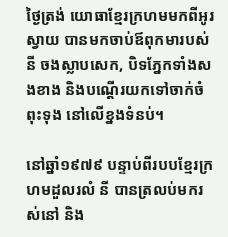ថ្ងៃត្រង់ យោធាខ្មែរក្រហមមកពីអូរស្វាយ បានមកចាប់ឪពុកមារបស់នី ចងស្លាបសេក, បិទភ្នែកទាំងសងខាង និងបណ្តើរយកទៅចាក់ចំពុះទុង នៅលើខ្នងទំនប់។

នៅឆ្នាំ១៩៧៩ បន្ទាប់ពីរបបខ្មែរក្រហមដួលរលំ នី បានត្រលប់មករស់នៅ និង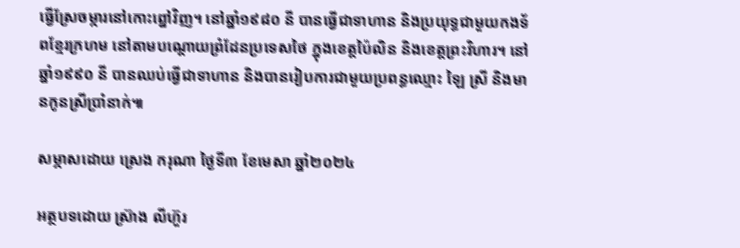ធ្វើស្រែចម្ការនៅកោះព្នៅវិញ។ នៅឆ្នាំ១៩៨០ នី បានធ្វើជាទាហាន និងប្រយុទ្ធជាមួយកងទ័ពខ្មែរក្រហម នៅតាមបណ្ដោយព្រំដែនប្រទេសថៃ ក្នុងខេត្តប៉ៃលិន និងខេត្តព្រះវិហារ។ នៅឆ្នាំ១៩៩០ នី បានឈប់ធ្វើជាទាហាន និងបានរៀបការជាមួយប្រពន្ធឈ្មោះ ឡៃ ស្រី និងមានកូនស្រីប្រាំនាក់៕

សម្ភាសដោយ ស្រេង ករុណា ថ្ងៃទី៣ ខែមេសា ឆ្នាំ២០២៤

អត្ថបទដោយ ស្រ៊ាង លីហ៊ួរ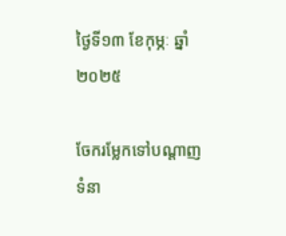ថ្ងៃទី១៣ ខែកុម្ភៈ ឆ្នាំ២០២៥

ចែករម្លែកទៅបណ្តាញទំនា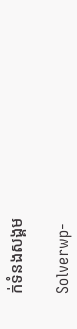ក់ទំនងសង្គម

Solverwp-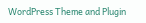WordPress Theme and Plugin